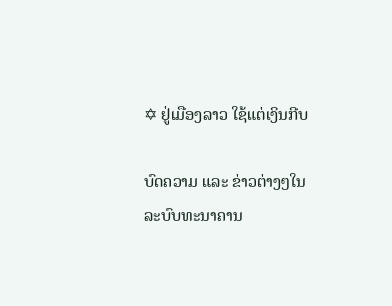✡ ຢູ່ເມືອງລາວ ໃຊ້ແຕ່ເງິນກີບ

ບົດຄວາມ ແລະ ຂ່າວຕ່າງໆໃນລະບົບທະນາຄານ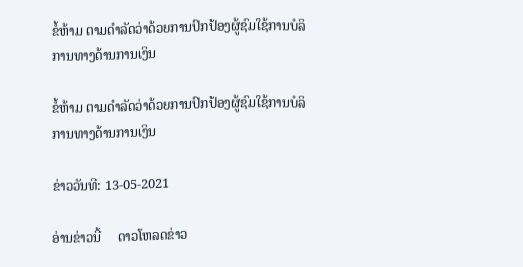ຂໍ້ຫ້າມ ຕາມດໍາລັດວ່າດ້ວຍການປົກປ້ອງຜູ້ຊົມໃຊ້ການບໍລິການທາງດ້ານການເງິນ

ຂໍ້ຫ້າມ ຕາມດໍາລັດວ່າດ້ວຍການປົກປ້ອງຜູ້ຊົມໃຊ້ການບໍລິການທາງດ້ານການເງິນ

ຂ່າວວັນທີ: 13-05-2021

ອ່ານຂ່າວນີ້     ດາວໂຫລດຂ່າວ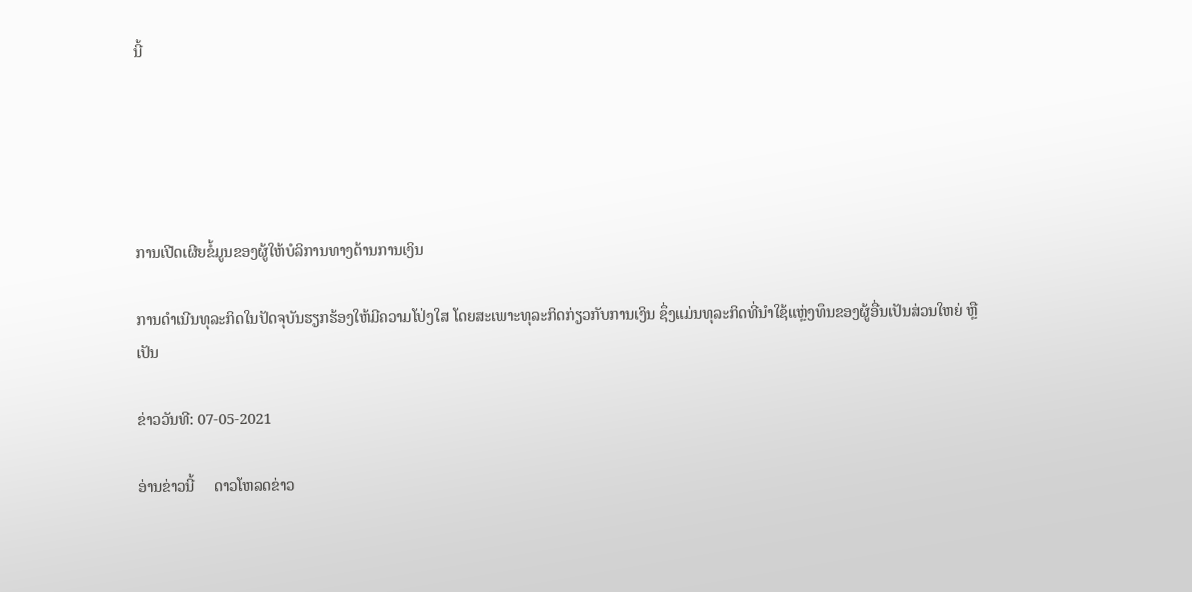ນີ້





ການເປີດເຜີຍຂໍ້ມູນຂອງຜູ້ໃຫ້ບໍລິການທາງດ້ານການເງິນ

ການດໍາເນີນທຸລະກິດໃນປັດຈຸບັນຮຽກຮ້ອງໃຫ້ມີຄວາມໂປ່ງໃສ ໂດຍສະເພາະທຸລະກິດກ່ຽວກັບການເງິນ ຊຶ່ງແມ່ນທຸລະກິດທີ່ນໍາໃຊ້ແຫຼ່ງທຶນຂອງຜູ້ອື່ນເປັນສ່ວນໃຫຍ່ ຫຼື ເປັນ

ຂ່າວວັນທີ: 07-05-2021

ອ່ານຂ່າວນີ້     ດາວໂຫລດຂ່າວ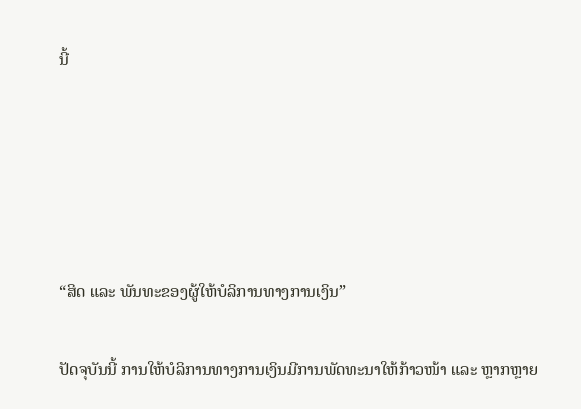ນີ້





“ສິດ ແລະ ພັນທະຂອງຜູ້ໃຫ້ບໍລິການທາງການເງິນ”

ປັດຈຸບັນນີ້ ການໃຫ້ບໍລິການທາງການເງິນມີການພັດທະນາໃຫ້ກ້າວໜ້າ ແລະ ຫຼາກຫຼາຍ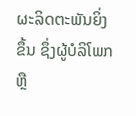ຜະລິດຕະພັນຍິ່ງຂຶ້ນ ຊຶ່ງຜູ້ບໍລິໂພກ ຫຼື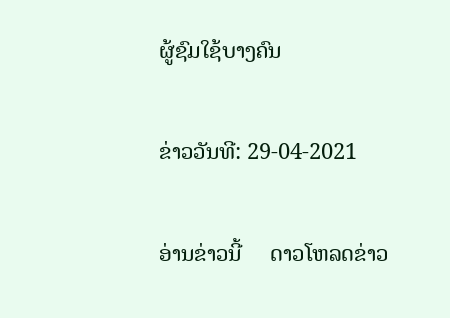ຜູ້ຊົມໃຊ້ບາງຄົນ

ຂ່າວວັນທີ: 29-04-2021

ອ່ານຂ່າວນີ້     ດາວໂຫລດຂ່າວ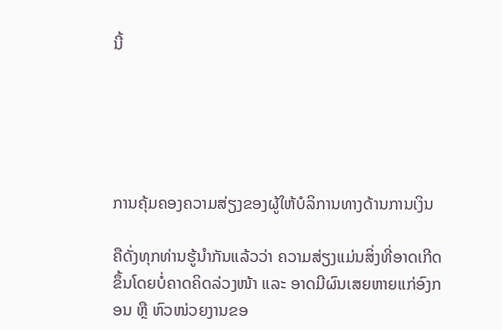ນີ້





ການຄຸ້ມຄອງຄວາມສ່ຽງຂອງຜູ້ໃຫ້ບໍລິການທາງດ້ານການເງິນ

ຄືດັ່ງທຸກທ່ານຮູ້ນຳກັນແລ້ວວ່າ ຄວາມສ່ຽງແມ່ນສິ່ງທີ່ອາດເກີດຂຶ້ນໂດຍບໍ່ຄາດຄິດລ່ວງໜ້າ ແລະ ອາດມີຜົນເສຍຫາຍແກ່ອົງກອນ ຫຼື ຫົວໜ່ວຍງານຂອ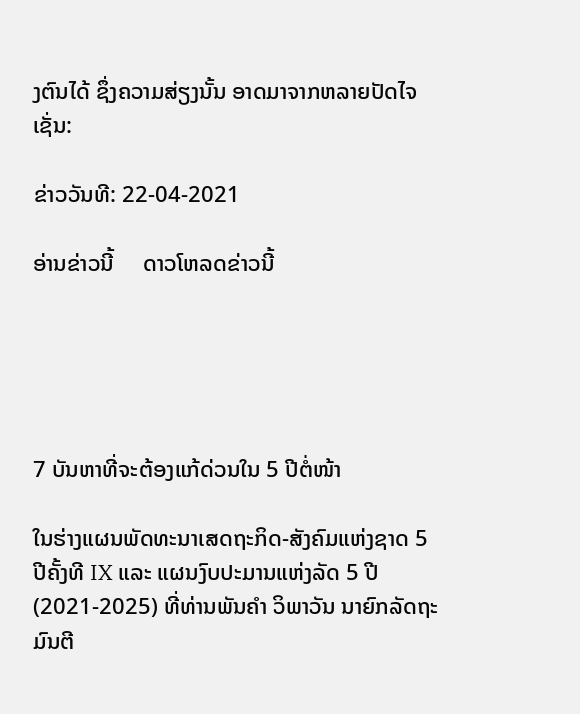ງຕົນໄດ້ ຊຶ່ງຄວາມສ່ຽງນັ້ນ ອາດມາຈາກຫລາຍປັດໄຈເຊັ່ນ:

ຂ່າວວັນທີ: 22-04-2021

ອ່ານຂ່າວນີ້     ດາວໂຫລດຂ່າວນີ້





7 ບັນຫາທີ່ຈະຕ້ອງແກ້ດ່ວນໃນ 5 ປີຕໍ່ໜ້າ

ໃນຮ່າງແຜນພັດທະນາເສດຖະກິດ-ສັງຄົມແຫ່ງຊາດ 5 ປີຄັ້ງທີ IX ແລະ ແຜນງົບປະມານແຫ່ງລັດ 5 ປີ (2021-2025) ທີ່ທ່ານພັນຄຳ ວິພາວັນ ນາຍົກລັດຖະມົນຕີ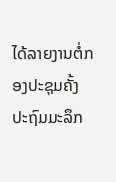ໄດ້ລາຍງານຕໍ່ກອງປະຊຸມຄັ້ງປະຖົມມະລຶກ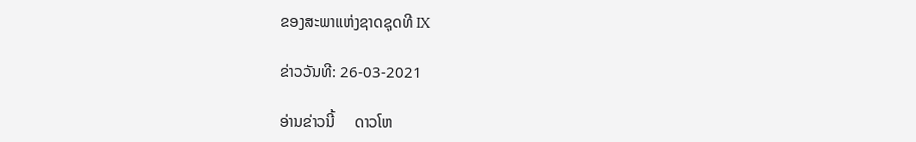ຂອງສະພາແຫ່ງຊາດຊຸດທີ IX

ຂ່າວວັນທີ: 26-03-2021

ອ່ານຂ່າວນີ້     ດາວໂຫ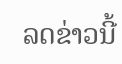ລດຂ່າວນີ້